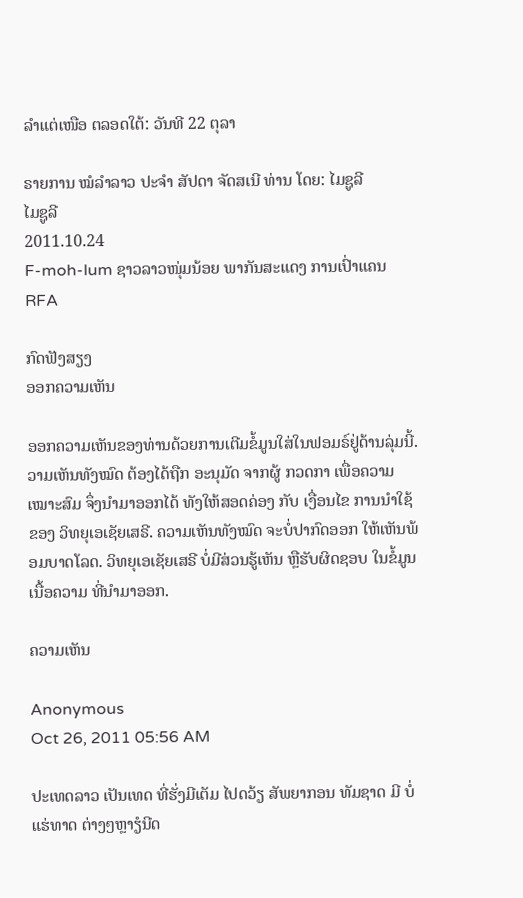ລໍາແຕ່ເໜືອ ຕລອດໃຕ້: ວັນທີ 22 ຕຸລາ

ຣາຍການ ໝໍລຳລາວ ປະຈຳ ສັປດາ ຈັດສເນີ ທ່ານ ໂດຍ: ໄມຊູລີ
ໄມຊູລີ
2011.10.24
F-moh-lum ຊາວລາວໜຸ່ມນ້ອຍ ພາກັນສະແດງ ການເປົ່າແຄນ
RFA

ກົດຟັງສຽງ
ອອກຄວາມເຫັນ

ອອກຄວາມເຫັນຂອງທ່ານດ້ວຍການເຕີມຂໍ້ມູນໃສ່ໃນຟອມຣ໌ຢູ່ດ້ານລຸ່ມນີ້. ວາມເຫັນທັງໝົດ ຕ້ອງໄດ້ຖືກ ອະນຸມັດ ຈາກຜູ້ ກວດກາ ເພື່ອຄວາມເໝາະສົມ ຈຶ່ງນໍາມາອອກໄດ້ ທັງໃຫ້ສອດຄ່ອງ ກັບ ເງື່ອນໄຂ ການນຳໃຊ້ ຂອງ ວິທຍຸເອເຊັຍເສຣີ. ຄວາມເຫັນທັງໝົດ ຈະບໍ່ປາກົດອອກ ໃຫ້ເຫັນພ້ອມບາດໂລດ. ວິທຍຸເອເຊັຍເສຣີ ບໍ່ມີສ່ວນຮູ້ເຫັນ ຫຼືຮັບຜິດຊອບ ໃນຂໍ້ມູນເນື້ອຄວາມ ທີ່ນໍາມາອອກ.

ຄວາມເຫັນ

Anonymous
Oct 26, 2011 05:56 AM

ປະເທດລາວ ເປັນເທດ ທີ່ຮັ່ງມີເຕັມ ໄປດວ້ຽ ສັພຍາກອນ ທັມຊາດ ມີ ບໍ່ແຮ່ທາດ ຕ່າງໆຫຼາຽໍນີດ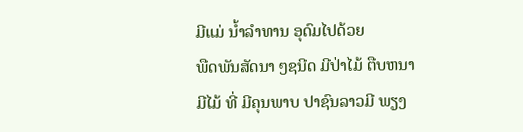ມີແມ່ ນ້ຳລຳທານ ອຸດົມໄປດ້ວຍ
ພືດພັນສັດນາ ໆຊນີດ ມີປ່າໄມ້ ຕືບຫນາ ມີໄມ້ ທີ່ ມີຄຸນພາບ ປາຊົນລາວມີ ພຽງ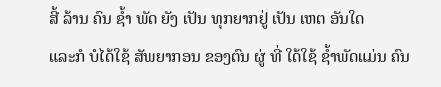ສີ້ ລ້ານ ຄົນ ຊ້ຳ ພັດ ຍັງ ເປັນ ທຸກຍາກຢູ່ ເປັນ ເຫຕ ອັນໃດ
ແລະກໍ ບໍໄດ້ໃຊ້ ສັພຍາກອນ ຂອງຕົນ ຜູ່ ທີ່ ໃດ້ໃຊ້ ຊ້ຳພັດແມ່ນ ຄົນ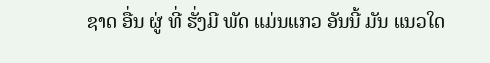ຊາດ ອື່ນ ຜູ່ ທີ່ ຮັ່ງມີ ພັດ ແມ່ນແກວ ອັນນີ້ ມັນ ແນວໃດ